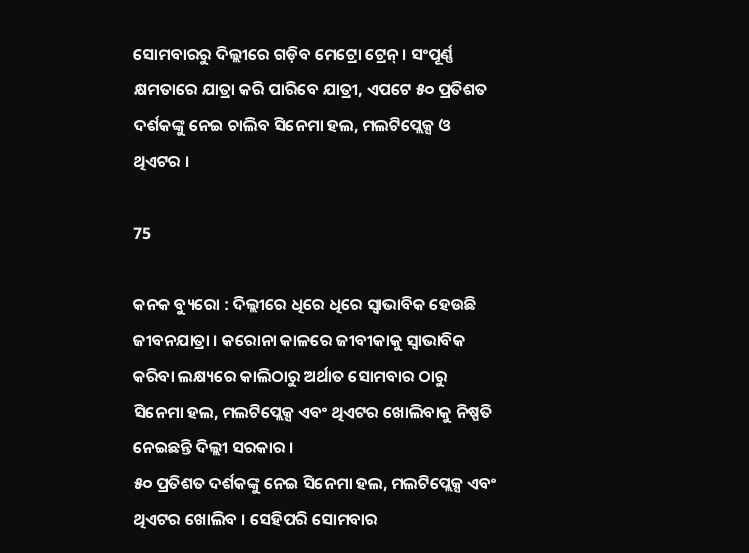ସୋମବାରରୁ ଦିଲ୍ଲୀରେ ଗଡ଼ିବ ମେଟ୍ରୋ ଟ୍ରେନ୍ । ସଂପୂର୍ଣ୍ଣ କ୍ଷମତାରେ ଯାତ୍ରା କରି ପାରିବେ ଯାତ୍ରୀ, ଏପଟେ ୫୦ ପ୍ରତିଶତ ଦର୍ଶକଙ୍କୁ ନେଇ ଚାଲିବ ସିନେମା ହଲ, ମଲଟିପ୍ଲେକ୍ସ ଓ ଥିଏଟର ।

75

କନକ ବ୍ୟୁରୋ : ଦିଲ୍ଲୀରେ ଧିରେ ଧିରେ ସ୍ୱାଭାବିକ ହେଉଛି ଜୀବନଯାତ୍ରା । କରୋନା କାଳରେ ଜୀବୀକାକୁ ସ୍ୱାଭାବିକ କରିବା ଲକ୍ଷ୍ୟରେ କାଲିଠାରୁ ଅର୍ଥାତ ସୋମବାର ଠାରୁ ସିନେମା ହଲ, ମଲଟିପ୍ଲେକ୍ସ ଏବଂ ଥିଏଟର ଖୋଲିବାକୁ ନିଷ୍ପତି ନେଇଛନ୍ତି ଦିଲ୍ଲୀ ସରକାର ।
୫୦ ପ୍ରତିଶତ ଦର୍ଶକଙ୍କୁ ନେଇ ସିନେମା ହଲ, ମଲଟିପ୍ଲେକ୍ସ ଏବଂ ଥିଏଟର ଖୋଲିବ । ସେହିପରି ସୋମବାର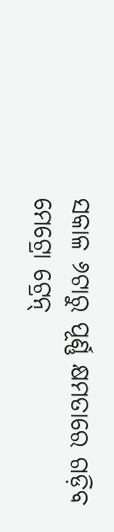ସକାଳ ୬ଟାରୁ ପୂର୍ଣ୍ଣ କ୍ଷମତାରେ ଗଡ଼ିବ ମେଟ୍ରୋ ଟ୍ରେନ୍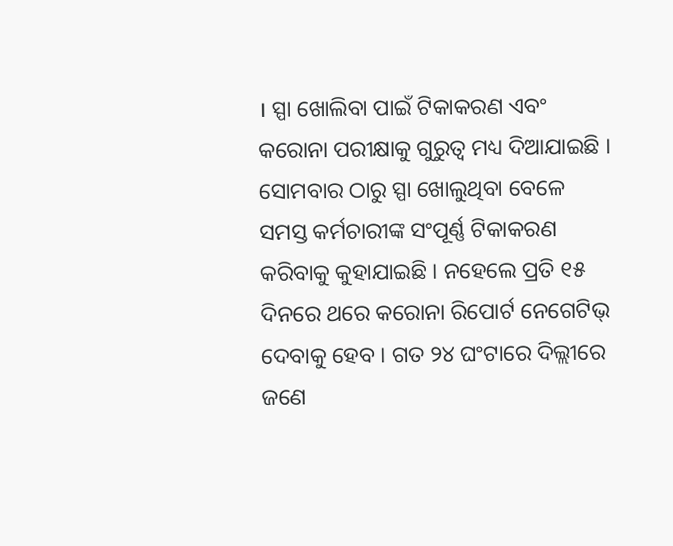। ସ୍ପା ଖୋଲିବା ପାଇଁ ଟିକାକରଣ ଏବଂ କରୋନା ପରୀକ୍ଷାକୁ ଗୁରୁତ୍ୱ ମଧ୍ୟ ଦିଆଯାଇଛି । ସୋମବାର ଠାରୁ ସ୍ପା ଖୋଲୁଥିବା ବେଳେ ସମସ୍ତ କର୍ମଚାରୀଙ୍କ ସଂପୂର୍ଣ୍ଣ ଟିକାକରଣ କରିବାକୁ କୁହାଯାଇଛି । ନହେଲେ ପ୍ରତି ୧୫ ଦିନରେ ଥରେ କରୋନା ରିପୋର୍ଟ ନେଗେଟିଭ୍ ଦେବାକୁ ହେବ । ଗତ ୨୪ ଘଂଟାରେ ଦିଲ୍ଲୀରେ ଜଣେ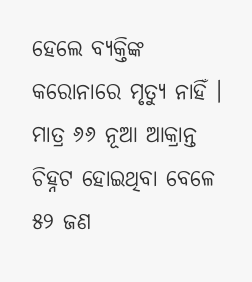ହେଲେ ବ୍ୟକ୍ତିଙ୍କ କରୋନାରେ ମୃତ୍ୟୁ ନାହିଁ । ମାତ୍ର ୬୬ ନୂଆ ଆକ୍ରାନ୍ତ ଚିହ୍ନଟ ହୋଇଥିବା ବେଳେ ୫୨ ଜଣ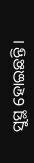ସୁସ୍ଥ ହୋଇଛନ୍ତି ।